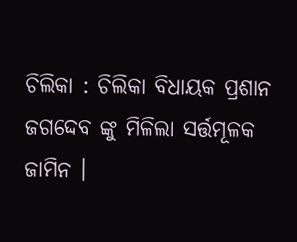ଚିଲିକା : ଚିଲିକା ବିଧାୟକ ପ୍ରଶାନ ଜଗଦ୍ଦେବ ଙ୍କୁ ମିଳିଲା ସର୍ତ୍ତମୂଳକ ଜାମିନ ।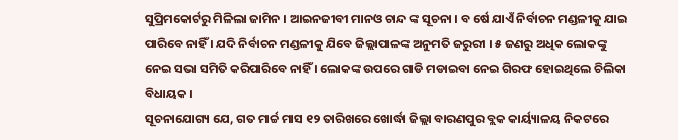ସୁପ୍ରିମକୋର୍ଟରୁ ମିଳିଲା ଜାମିନ । ଆଇନଜୀବୀ ମାନଓ ଚାନ୍ଦ ଙ୍କ ସୂଚନା । ବ ର୍ଷେ ଯାଏଁ ନିର୍ବାଚନ ମଣ୍ଡଳୀକୁ ଯାଇ ପାରିବେ ନାହିଁ । ଯଦି ନିର୍ବାଚନ ମଣ୍ଡଳୀକୁ ଯିବେ ଜିଲ୍ଲାପାଳଙ୍କ ଅନୁମତି ଜରୁରୀ । ୫ ଜଣରୁ ଅଧିକ ଲୋକଙ୍କୁ ନେଇ ସଭା ସମିତି କରିପାରିବେ ନାହିଁ । ଲୋକଙ୍କ ଉପରେ ଗାଡି ମଡାଇବା ନେଇ ଗିରଫ ହୋଇଥିଲେ ଚିଲିକା ବିଧାୟକ ।
ସୂଚନାଯୋଗ୍ୟ ଯେ, ଗତ ମାର୍ଚ୍ଚ ମାସ ୧୨ ତାରିଖରେ ଖୋର୍ଦ୍ଧା ଜିଲ୍ଲା ବାରଣପୁର ବ୍ଲକ କାର୍ୟ୍ୟାଳୟ ନିକଟରେ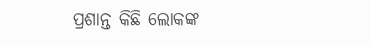ପ୍ରଶାନ୍ତ କିଛି ଲୋକଙ୍କ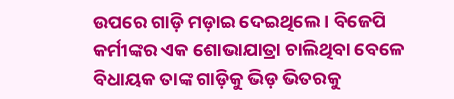ଉପରେ ଗାଡ଼ି ମଡ଼ାଇ ଦେଇଥିଲେ । ବିଜେପି କର୍ମୀଙ୍କର ଏକ ଶୋଭାଯାତ୍ରା ଚାଲିଥିବା ବେଳେ ବିଧାୟକ ତାଙ୍କ ଗାଡ଼ିକୁ ଭିଡ଼ ଭିତରକୁ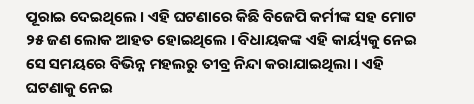ପୂରାଇ ଦେଇଥିଲେ । ଏହି ଘଟଣାରେ କିଛି ବିଜେପି କର୍ମୀଙ୍କ ସହ ମୋଟ ୨୫ ଜଣ ଲୋକ ଆହତ ହୋଇଥିଲେ । ବିଧାୟକଙ୍କ ଏହି କାର୍ୟ୍ୟକୁ ନେଇ ସେ ସମୟରେ ବିଭିନ୍ନ ମହଲରୁ ତୀବ୍ର ନିନ୍ଦା କରାଯାଇଥିଲା । ଏହି ଘଟଣାକୁ ନେଇ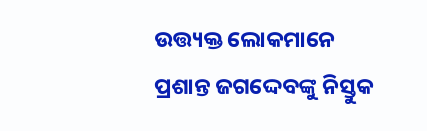ଉତ୍ତ୍ୟକ୍ତ ଲୋକମାନେ ପ୍ରଶାନ୍ତ ଜଗଦ୍ଦେବଙ୍କୁ ନିସ୍ତୁକ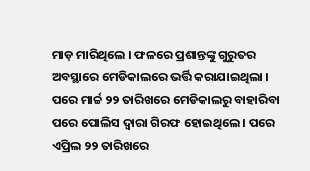ମାଡ଼ ମାରିଥିଲେ । ଫଳରେ ପ୍ରଶାନ୍ତଙ୍କୁ ଗୁରୁତର ଅବସ୍ଥାରେ ମେଡିକାଲରେ ଭର୍ତ୍ତି କରାଯାଇଥିଲା । ପରେ ମାର୍ଚ୍ଚ ୨୨ ତାରିଖରେ ମେଡିକାଲରୁ ବାହାରିବା ପରେ ପୋଲିସ ଦ୍ୱାରା ଗିରଫ ହୋଇଥିଲେ । ପରେ ଏପ୍ରିଲ ୨୨ ତାରିଖରେ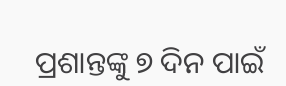ପ୍ରଶାନ୍ତଙ୍କୁ ୭ ଦିନ ପାଇଁ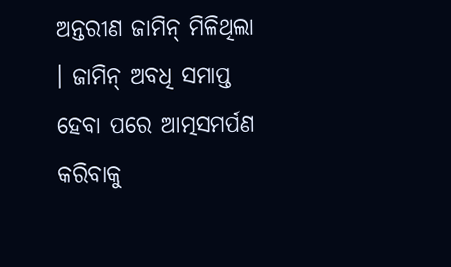ଅନ୍ତରୀଣ ଜାମିନ୍ ମିଳିଥିଲା । ଜାମିନ୍ ଅବଧି ସମାପ୍ତ ହେବା ପରେ ଆତ୍ମସମର୍ପଣ କରିବାକୁ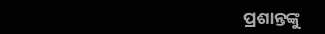ପ୍ରଶାନ୍ତଙ୍କୁ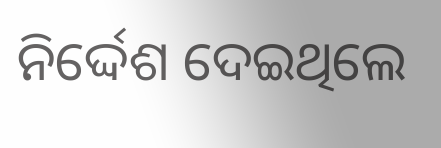ନିର୍ଦ୍ଦେଶ ଦେଇଥିଲେ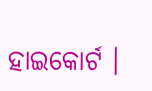ହାଇକୋର୍ଟ ।